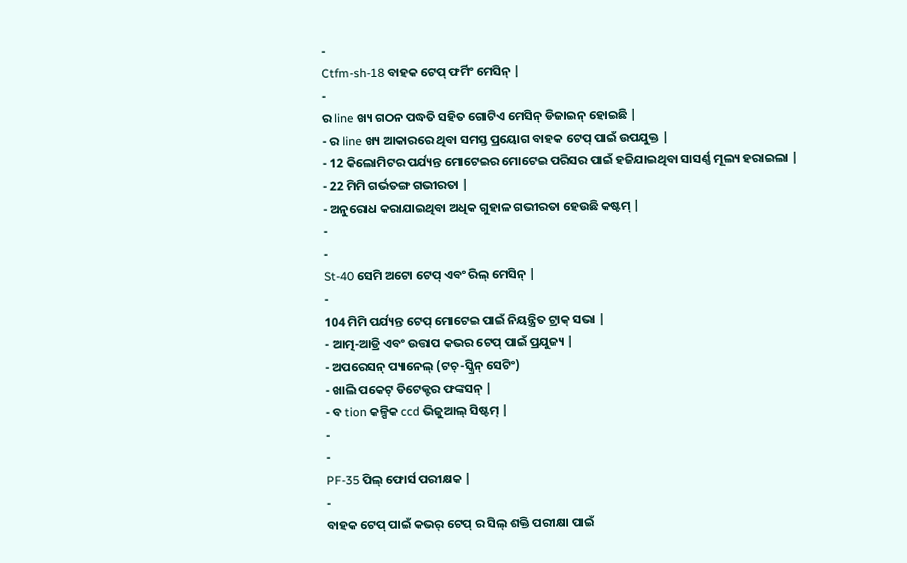-
Ctfm-sh-18 ବାହକ ଟେପ୍ ଫର୍ମିଂ ମେସିନ୍ |
-
ର line ଖ୍ୟ ଗଠନ ପଦ୍ଧତି ସହିତ ଗୋଟିଏ ମେସିନ୍ ଡିଜାଇନ୍ ହୋଇଛି |
- ର line ଖ୍ୟ ଆକାରରେ ଥିବା ସମସ୍ତ ପ୍ରୟୋଗ ବାହକ ଟେପ୍ ପାଇଁ ଉପଯୁକ୍ତ |
- 12 କିଲୋମିଟର ପର୍ଯ୍ୟନ୍ତ ମୋଟେଇର ମୋଟେଇ ପରିସର ପାଇଁ ହଜିଯାଇଥିବା ସାସର୍ଣ୍ଣ ମୂଲ୍ୟ ହରାଇଲା |
- 22 ମିମି ଗର୍ଭତଙ୍ଗ ଗଭୀରତା |
- ଅନୁରୋଧ କରାଯାଇଥିବା ଅଧିକ ଗୁହାଳ ଗଭୀରତା ହେଉଛି କଷ୍ଟମ୍ |
-
-
St-40 ସେମି ଅଟୋ ଟେପ୍ ଏବଂ ରିଲ୍ ମେସିନ୍ |
-
104 ମିମି ପର୍ଯ୍ୟନ୍ତ ଟେପ୍ ମୋଟେଇ ପାଇଁ ନିୟନ୍ତ୍ରିତ ଟ୍ରାକ୍ ସଭା |
- ଆତ୍ମ-ଆଡ୍ରି ଏବଂ ଉତ୍ତାପ କଭର ଟେପ୍ ପାଇଁ ପ୍ରଯୁଜ୍ୟ |
- ଅପରେସନ୍ ପ୍ୟାନେଲ୍ (ଟଚ୍-ସ୍କ୍ରିନ୍ ସେଟିଂ)
- ଖାଲି ପକେଟ୍ ଡିଟେକ୍ଟର ଫଙ୍କସନ୍ |
- ବ tion କଳ୍ପିକ ccd ଭିଜୁଆଲ୍ ସିଷ୍ଟମ୍ |
-
-
PF-35 ପିଲ୍ ଫୋର୍ସ ପରୀକ୍ଷକ |
-
ବାହକ ଟେପ୍ ପାଇଁ କଭର୍ ଟେପ୍ ର ସିଲ୍ ଶକ୍ତି ପରୀକ୍ଷା ପାଇଁ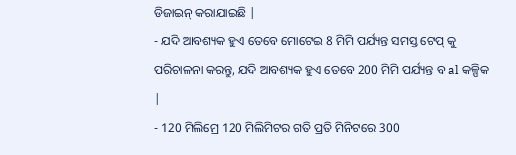ଡିଜାଇନ୍ କରାଯାଇଛି |
- ଯଦି ଆବଶ୍ୟକ ହୁଏ ତେବେ ମୋଟେଇ 8 ମିମି ପର୍ଯ୍ୟନ୍ତ ସମସ୍ତ ଟେପ୍ କୁ ପରିଚାଳନା କରନ୍ତୁ, ଯଦି ଆବଶ୍ୟକ ହୁଏ ତେବେ 200 ମିମି ପର୍ଯ୍ୟନ୍ତ ବ al କଳ୍ପିକ |
- 120 ମିଲିମ୍ରେ 120 ମିଲିମିଟର ଗତି ପ୍ରତି ମିନିଟରେ 300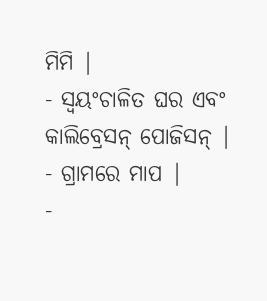ମିମି |
- ସ୍ୱୟଂଚାଳିତ ଘର ଏବଂ କାଲିବ୍ରେସନ୍ ପୋଜିସନ୍ |
- ଗ୍ରାମରେ ମାପ |
-